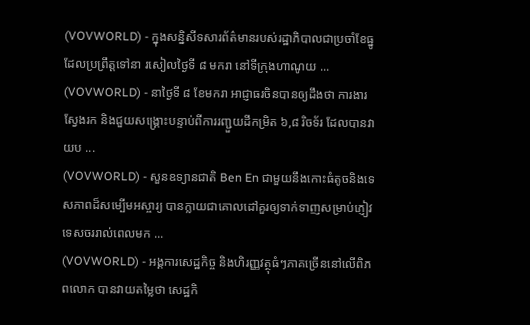(VOVWORLD) - ក្នុងសន្និសីទសារព័ត៌មានរបស់រដ្ឋាភិបាលជាប្រចាំខែធ្នូ ដែលប្រព្រឹត្តទៅនា រសៀលថ្ងៃទី ៨ មករា នៅទីក្រុងហាណូយ ...
(VOVWORLD) - នាថ្ងៃទី ៨ ខែមករា អាជ្ញាធរចិនបានឲ្យដឹងថា ការងារស្វែងរក និងជួយសង្គ្រោះបន្ទាប់ពីការរញ្ជួយដីកម្រិត ៦,៨ រិចទ័រ ដែលបានវាយប ...
(VOVWORLD) - សួនឧទ្យានជាតិ Ben En ជាមួយនឹងកោះធំតូចនិងទេសភាពដ៏សម្បើមអស្ចារ្យ បានក្លាយជាគោលដៅគួរឲ្យទាក់ទាញសម្រាប់ភ្ញៀវទេសចររាល់ពេលមក ...
(VOVWORLD) - អង្គការសេដ្ឋកិច្ច និងហិរញ្ញវត្ថុធំៗភាគច្រើននៅលើពិភពលោក បានវាយតម្លៃថា សេដ្ឋកិ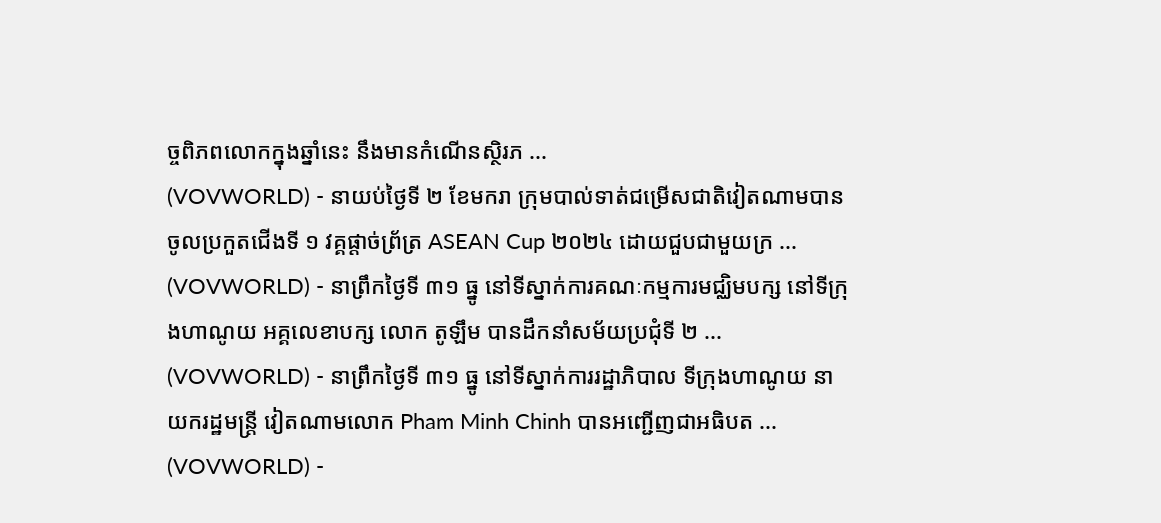ច្ចពិភពលោកក្នុងឆ្នាំនេះ នឹងមានកំណើនស្ថិរភ ...
(VOVWORLD) - នាយប់ថ្ងៃទី ២ ខែមករា ក្រុមបាល់ទាត់ជម្រើសជាតិវៀតណាមបានចូលប្រកួតជើងទី ១ វគ្គផ្តាច់ព្រ័ត្រ ASEAN Cup ២០២៤ ដោយជួបជាមួយក្រ ...
(VOVWORLD) - នាព្រឹកថ្ងៃទី ៣១ ធ្នូ នៅទីស្នាក់ការគណៈកម្មការមជ្ឈិមបក្ស នៅទីក្រុងហាណូយ អគ្គលេខាបក្ស លោក តូឡឹម បានដឹកនាំសម័យប្រជុំទី ២ ...
(VOVWORLD) - នាព្រឹកថ្ងៃទី ៣១ ធ្នូ នៅទីស្នាក់ការរដ្ឋាភិបាល ទីក្រុងហាណូយ នាយករដ្ឋមន្ត្រី វៀតណាមលោក Pham Minh Chinh បានអញ្ជើញជាអធិបត ...
(VOVWORLD) -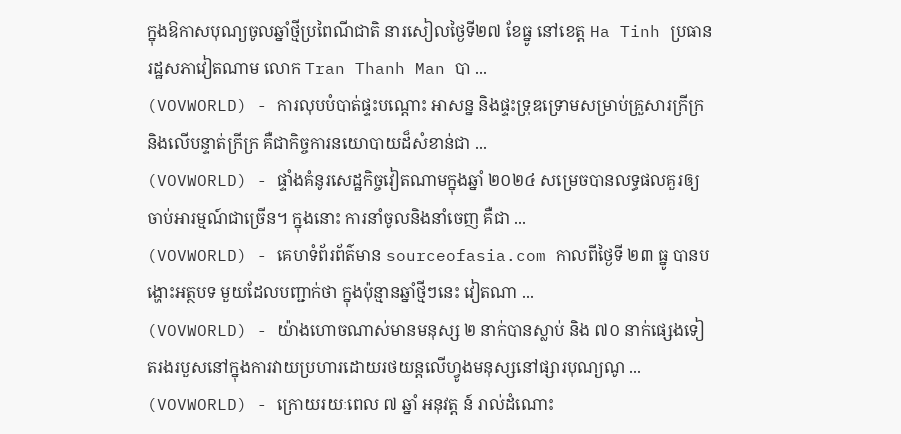ក្នុងឱកាសបុណ្យចូលឆ្នាំថ្មីប្រពៃណីជាតិ នារសៀលថ្ងៃទី២៧ ខែធ្នូ នៅខេត្ត Ha Tinh ប្រធានរដ្ឋសភាវៀតណាម លោក Tran Thanh Man បា ...
(VOVWORLD) - ការលុបបំបាត់ផ្ទះបណ្ដោះ អាសន្ន និងផ្ទះទ្រុឌទ្រោមសម្រាប់គ្រួសារក្រីក្រ និងលើបន្ទាត់ក្រីក្រ គឺជាកិច្ចការនយោបាយដ៏សំខាន់ជា ...
(VOVWORLD) - ផ្ទាំងគំនូរសេដ្ឋកិច្ចវៀតណាមក្នុងឆ្នាំ ២០២៤ សម្រេចបានលទ្ធផលគួរឲ្យចាប់អារម្មណ៍ជាច្រើន។ ក្នុងនោះ ការនាំចូលនិងនាំចេញ គឺជា ...
(VOVWORLD) - គេហទំព័រព័ត៌មាន sourceofasia.com កាលពីថ្ងៃទី ២៣ ធ្នូ បានបង្ហោះអត្ថបទ មួយដែលបញ្ជាក់ថា ក្នុងប៉ុន្មានឆ្នាំថ្មីៗនេះ វៀតណា ...
(VOVWORLD) - យ៉ាងហោចណាស់មានមនុស្ស ២ នាក់បានស្លាប់ និង ៧០ នាក់ផ្សេងទៀតរងរបួសនៅក្នុងការវាយប្រហារដោយរថយន្តលើហ្វូងមនុស្សនៅផ្សារបុណ្យណូ ...
(VOVWORLD) - ក្រោយរយៈពេល ៧ ឆ្នាំ អនុវត្ត ន៍ រាល់ដំណោះ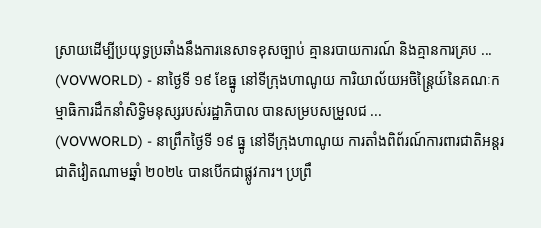ស្រាយដើម្បីប្រយុទ្ធប្រឆាំងនឹងការនេសាទខុសច្បាប់ គ្មានរបាយការណ៍ និងគ្មានការគ្រប ...
(VOVWORLD) - នាថ្ងៃទី ១៩ ខែធ្នូ នៅទីក្រុងហាណូយ ការិយាល័យអចិន្ត្រៃយ៍នៃគណៈកម្មាធិការដឹកនាំសិទ្ធិមនុស្សរបស់រដ្ឋាភិបាល បានសម្របសម្រួលជ ...
(VOVWORLD) - នាព្រឹកថ្ងៃទី ១៩ ធ្នូ នៅទីក្រុងហាណូយ ការតាំងពិព័រណ៍ការពារជាតិអន្តរជាតិវៀតណាមឆ្នាំ ២០២៤ បានបើកជាផ្លូវការ។ ប្រព្រឹ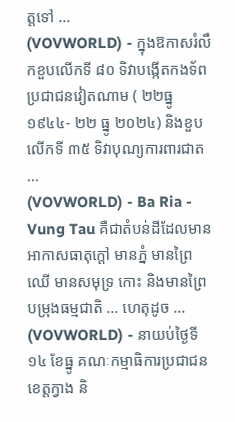ត្តទៅ ...
(VOVWORLD) - ក្នុងឱកាសរំលឹកខួបលើកទី ៨០ ទិវាបង្កើតកងទ័ពប្រជាជនវៀតណាម ( ២២ធ្នូ ១៩៤៤- ២២ ធ្នូ ២០២៤) និងខួបលើកទី ៣៥ ទិវាបុណ្យការពារជាត ...
(VOVWORLD) - Ba Ria - Vung Tau គឺជាតំបន់ដីដែលមានអាកាសធាតុក្តៅ មានភ្នំ មានព្រៃឈើ មានសមុទ្រ កោះ និងមានព្រៃបម្រុងធម្មជាតិ ... ហេតុដូច ...
(VOVWORLD) - នាយប់ថ្ងៃទី ១៤ ខែធ្នូ គណៈកម្មាធិការប្រជាជនខេត្តក្វាង និ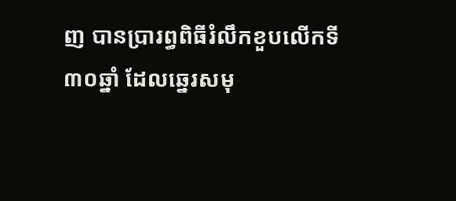ញ បានប្រារព្ធពិធីរំលឹកខួបលើកទី ៣០ឆ្នាំ ដែលឆ្នេរសមុ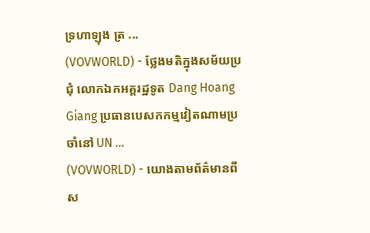ទ្រហាឡុង ត្រ ...
(VOVWORLD) - ថ្លែងមតិក្នុងសម័យប្រជុំ លោកឯកអគ្គរដ្ឋទូត Dang Hoang Giang ប្រធានបេសកកម្មវៀតណាមប្រចាំនៅ UN ...
(VOVWORLD) - យោងតាមព័ត៌មានពីស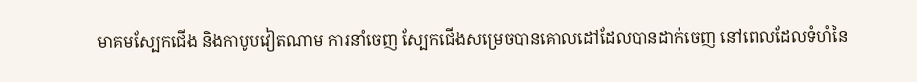មាគមស្បែកជើង និងកាបូបវៀតណាម ការនាំចេញ ស្បែកជើងសម្រេចបានគោលដៅដែលបានដាក់ចេញ នៅពេលដែលទំហំនៃ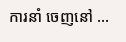ការនាំ ចេញនៅ ...